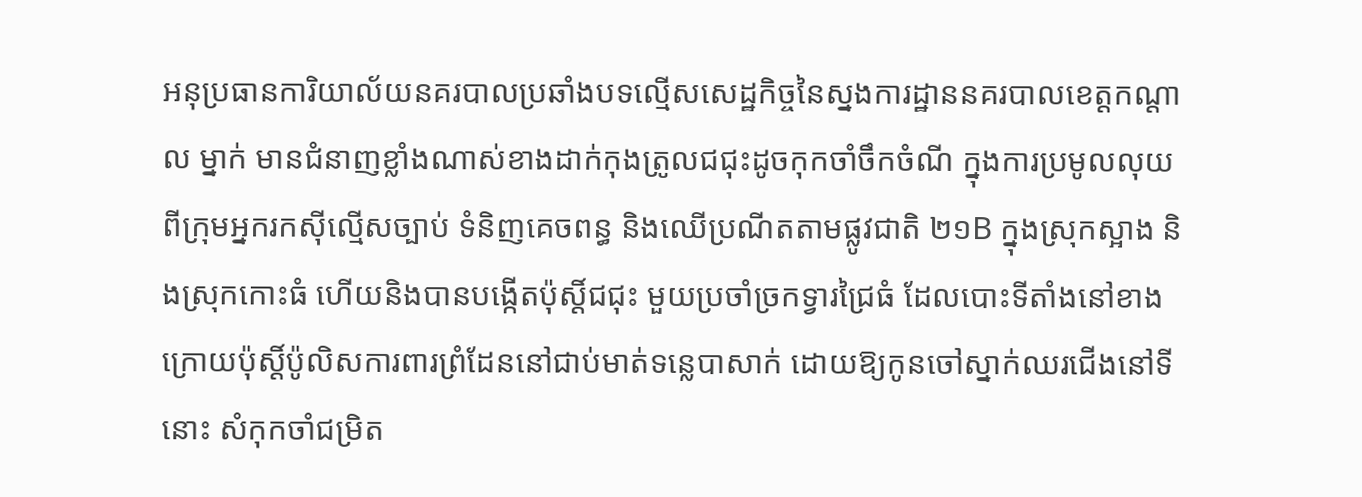អនុប្រធានការិយាល័យនគរបាលប្រឆាំងបទល្មើសសេដ្ឋកិច្ចនៃស្នងការដ្ឋាននគរបាលខេត្តកណ្តាល ម្នាក់ មានជំនាញខ្លាំងណាស់ខាងដាក់កុងត្រូលជជុះដូចកុកចាំចឹកចំណី ក្នុងការប្រមូលលុយពីក្រុមអ្នករកស៊ីល្មើសច្បាប់ ទំនិញគេចពន្ធ និងឈើប្រណីតតាមផ្លូវជាតិ ២១B ក្នុងស្រុកស្អាង និងស្រុកកោះធំ ហើយនិងបានបង្កើតប៉ុស្តិ៍ជជុះ មួយប្រចាំច្រកទ្វារជ្រៃធំ ដែលបោះទីតាំងនៅខាងក្រោយប៉ុស្តិ៍ប៉ូលិសការពារព្រំដែននៅជាប់មាត់ទន្លេបាសាក់ ដោយឱ្យកូនចៅស្នាក់ឈរជើងនៅទីនោះ សំកុកចាំជម្រិត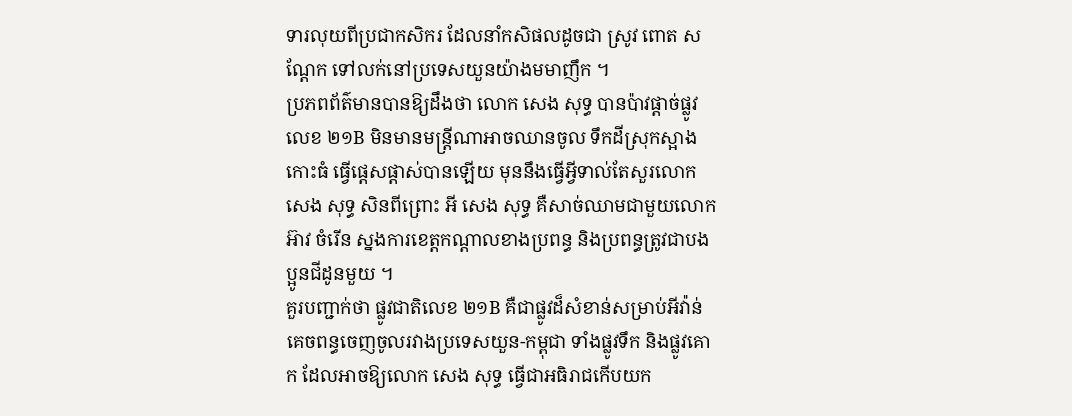ទារលុយពីប្រជាកសិករ ដែលនាំកសិផលដូចជា ស្រូវ ពោត សណ្តែក ទៅលក់នៅប្រទេសយួនយ៉ាងមមាញឹក ។
ប្រភពព័ត៌មានបានឱ្យដឹងថា លោក សេង សុទ្ធ បានប៉ាវផ្តាច់ផ្លូវលេខ ២១B មិនមានមន្ត្រីណាអាចឈានចូល ទឹកដីស្រុកស្អាង កោះធំ ធ្វើផ្តេសផ្តាស់បានឡើយ មុននឹងធ្វើអ្វីទាល់តែសួរលោក សេង សុទ្ធ សិនពីព្រោះ អី សេង សុទ្ធ គឺសាច់ឈាមជាមួយលោក អ៊ាវ ចំរើន ស្នងការខេត្តកណ្តាលខាងប្រពន្ធ និងប្រពន្ធត្រូវជាបងប្អូនជីដូនមួយ ។
គួរបញ្ជាក់ថា ផ្លូវជាតិលេខ ២១B គឺជាផ្លូវដ៏សំខាន់សម្រាប់អីវ៉ាន់គេចពន្ធចេញចូលរវាងប្រទេសយួន-កម្ពុជា ទាំងផ្លូវទឹក និងផ្លូវគោក ដែលអាចឱ្យលោក សេង សុទ្ធ ធ្វើជាអធិរាជកើបយក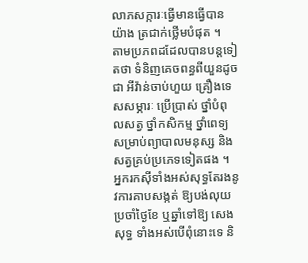លាភសក្ការៈធ្វើមានធ្វើបានយ៉ាង ត្រជាក់ថ្លើមបំផុត ។
តាមប្រភពដដែលបានបន្តទៀតថា ទំនិញគេចពន្ធពីយួនដូចជា អីវ៉ាន់ចាប់ហួយ គ្រឿងទេសសម្ភារៈ ប្រើប្រាស់ ថ្នាំបំពុលសត្វ ថ្នាំកសិកម្ម ថ្នាំពេទ្យ សម្រាប់ព្យាបាលមនុស្ស និងសត្វគ្រប់ប្រភេទទៀតផង ។ អ្នករកស៊ីទាំងអស់សុទ្ធតែរងនូវការគាបសង្កត់ ឱ្យបង់លុយប្រចាំថ្ងៃខែ ឬឆ្នាំទៅឱ្យ សេង សុទ្ធ ទាំងអស់បើពុំនោះទេ និ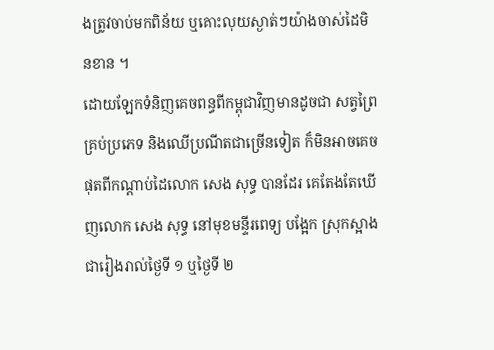ងត្រូវចាប់មកពិន័យ ឬគោះលុយស្ងាត់ៗយ៉ាងចាស់ដៃមិនខាន ។
ដោយឡែកទំនិញគេចពន្ធពីកម្ពុជាវិញមានដូចជា សត្វព្រៃគ្រប់ប្រភេទ និងឈើប្រណីតជាច្រើនទៀត ក៏មិនអាចគេចផុតពីកណ្តាប់ដៃលោក សេង សុទ្ធ បានដែរ គេតែងតែឃើញលោក សេង សុទ្ធ នៅមុខមន្ទីរពេទ្យ បង្អែក ស្រុកស្អាងជារៀងរាល់ថ្ងៃទី ១ ឬថ្ងៃទី ២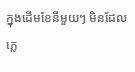ក្នុងដើមខែនីមួយៗ មិនដែលភ្លេ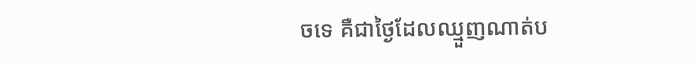ចទេ គឺជាថ្ងៃដែលឈ្មួញណាត់ប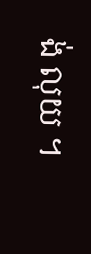ង់ លុយ ។